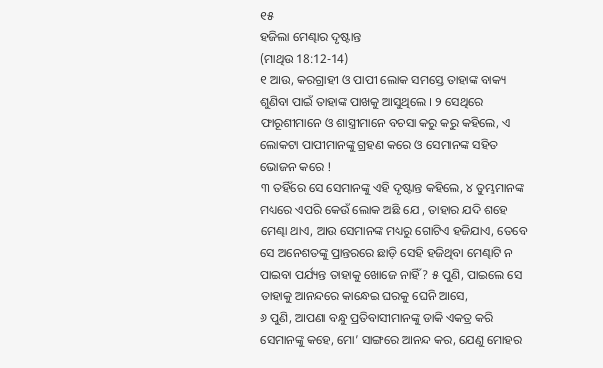୧୫
ହଜିଲା ମେଣ୍ଢାର ଦୃଷ୍ଟାନ୍ତ
(ମାଥିଉ 18:12-14)
୧ ଆଉ, କରଗ୍ରାହୀ ଓ ପାପୀ ଲୋକ ସମସ୍ତେ ତାହାଙ୍କ ବାକ୍ୟ ଶୁଣିବା ପାଇଁ ତାହାଙ୍କ ପାଖକୁ ଆସୁଥିଲେ । ୨ ସେଥିରେ ଫାରୂଶୀମାନେ ଓ ଶାସ୍ତ୍ରୀମାନେ ବଚସା କରୁ କରୁ କହିଲେ, ଏ ଲୋକଟା ପାପୀମାନଙ୍କୁ ଗ୍ରହଣ କରେ ଓ ସେମାନଙ୍କ ସହିତ ଭୋଜନ କରେ !
୩ ତହିଁରେ ସେ ସେମାନଙ୍କୁ ଏହି ଦୃଷ୍ଟାନ୍ତ କହିଲେ, ୪ ତୁମ୍ଭମାନଙ୍କ ମଧ୍ୟରେ ଏପରି କେଉଁ ଲୋକ ଅଛି ଯେ , ତାହାର ଯଦି ଶହେ ମେଣ୍ଢା ଥାଏ, ଆଉ ସେମାନଙ୍କ ମଧ୍ୟରୁ ଗୋଟିଏ ହଜିଯାଏ, ତେବେ ସେ ଅନେଶତଙ୍କୁ ପ୍ରାନ୍ତରରେ ଛାଡ଼ି ସେହି ହଜିଥିବା ମେଣ୍ଢାଟି ନ ପାଇବା ପର୍ଯ୍ୟନ୍ତ ତାହାକୁ ଖୋଜେ ନାହିଁ ? ୫ ପୁଣି, ପାଇଲେ ସେ ତାହାକୁ ଆନନ୍ଦରେ କାନ୍ଧେଇ ଘରକୁ ଘେନି ଆସେ,
୬ ପୁଣି, ଆପଣା ବନ୍ଧୁ ପ୍ରତିବାସୀମାନଙ୍କୁ ଡାକି ଏକତ୍ର କରି ସେମାନଙ୍କୁ କହେ, ମୋ’ ସାଙ୍ଗରେ ଆନନ୍ଦ କର, ଯେଣୁ ମୋହର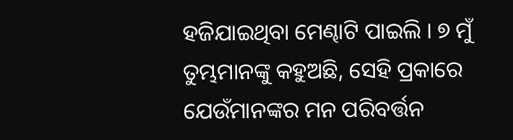ହଜିଯାଇଥିବା ମେଣ୍ଢାଟି ପାଇଲି । ୭ ମୁଁ ତୁମ୍ଭମାନଙ୍କୁ କହୁଅଛି, ସେହି ପ୍ରକାରେ ଯେଉଁମାନଙ୍କର ମନ ପରିବର୍ତ୍ତନ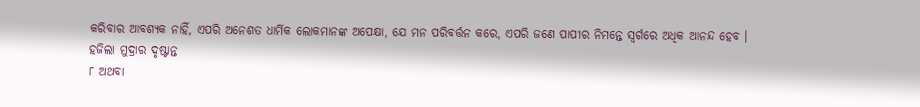କରିବାର ଆବଶ୍ୟକ ନାହିଁ, ଏପରି ଅନେଶତ ଧାର୍ମିକ ଲୋକମାନଙ୍କ ଅପେକ୍ଷା, ଯେ ମନ ପରିବର୍ତ୍ତନ କରେ, ଏପରି ଜଣେ ପାପୀର ନିମନ୍ତେ ସ୍ୱର୍ଗରେ ଅଧିକ ଆନନ୍ଦ ହେବ ।
ହଜିଲା ମୁଦ୍ରାର ଦୃଷ୍ଟାନ୍ତ
୮ ଅଥବା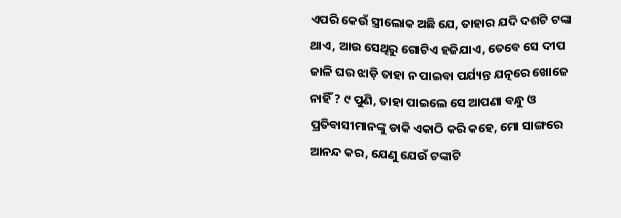ଏପରି କେଉଁ ସ୍ତ୍ରୀଲୋକ ଅଛି ଯେ, ତାହାର ଯଦି ଦଶଟି ଟଙ୍କା ଥାଏ, ଆଉ ସେଥିରୁ ଗୋଟିଏ ହଜିଯାଏ, ତେବେ ସେ ଦୀପ ଜାଳି ଘର ଝାଡ଼ି ତାହା ନ ପାଇବା ପର୍ଯ୍ୟନ୍ତ ଯତ୍ନରେ ଖୋଜେ ନାହିଁ ? ୯ ପୁଣି, ତାହା ପାଇଲେ ସେ ଆପଣା ବନ୍ଧୁ ଓ ପ୍ରତିବାସୀମାନଙ୍କୁ ଡାକି ଏକାଠି କରି କହେ, ମୋ ସାଙ୍ଗରେ ଆନନ୍ଦ କର, ଯେଣୁ ଯେଉଁ ଟଙ୍କାଟି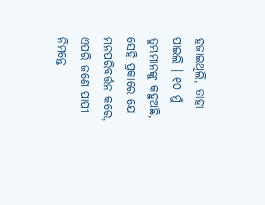ହଜାଇଥିଲି, ତାହା ପାଇଲି । ୧୦ ମୁଁ ତୁମ୍ଭମାନଙ୍କୁ କହୁଅଛି, ସେହି ପ୍ରକାରେ ଯେ ମନପରିବର୍ତ୍ତନ କରେ, ଏପରି ଜଣେ ପାପୀ ନିମନ୍ତେ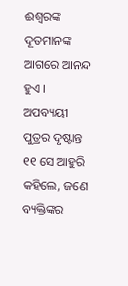ଈଶ୍ୱରଙ୍କ ଦୂତମାନଙ୍କ ଆଗରେ ଆନନ୍ଦ ହୁଏ ।
ଅପବ୍ୟୟୀ ପୁତ୍ରର ଦୃଷ୍ଟାନ୍ତ
୧୧ ସେ ଆହୁରି କହିଲେ, ଜଣେ ବ୍ୟକ୍ତିଙ୍କର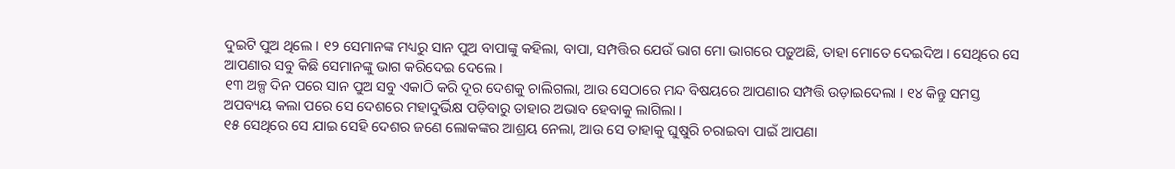ଦୁଇଟି ପୁଅ ଥିଲେ । ୧୨ ସେମାନଙ୍କ ମଧ୍ୟରୁ ସାନ ପୁଅ ବାପାଙ୍କୁ କହିଲା, ବାପା, ସମ୍ପତ୍ତିର ଯେଉଁ ଭାଗ ମୋ ଭାଗରେ ପଡ଼ୁଅଛି, ତାହା ମୋତେ ଦେଇଦିଅ । ସେଥିରେ ସେ ଆପଣାର ସବୁ କିଛି ସେମାନଙ୍କୁ ଭାଗ କରିଦେଇ ଦେଲେ ।
୧୩ ଅଳ୍ପ ଦିନ ପରେ ସାନ ପୁଅ ସବୁ ଏକାଠି କରି ଦୂର ଦେଶକୁ ଚାଲିଗଲା, ଆଉ ସେଠାରେ ମନ୍ଦ ବିଷୟରେ ଆପଣାର ସମ୍ପତ୍ତି ଉଡ଼ାଇଦେଲା । ୧୪ କିନ୍ତୁ ସମସ୍ତ ଅପବ୍ୟୟ କଲା ପରେ ସେ ଦେଶରେ ମହାଦୁର୍ଭିକ୍ଷ ପଡ଼ିବାରୁ ତାହାର ଅଭାବ ହେବାକୁ ଲାଗିଲା ।
୧୫ ସେଥିରେ ସେ ଯାଇ ସେହି ଦେଶର ଜଣେ ଲୋକଙ୍କର ଆଶ୍ରୟ ନେଲା, ଆଉ ସେ ତାହାକୁ ଘୁଷୁରି ଚରାଇବା ପାଇଁ ଆପଣା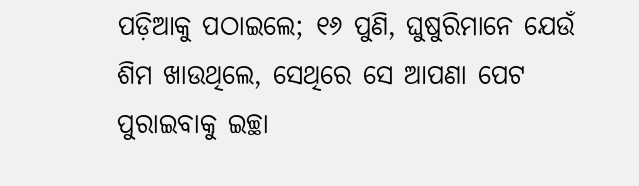ପଡ଼ିଆକୁ ପଠାଇଲେ; ୧୬ ପୁଣି, ଘୁଷୁରିମାନେ ଯେଉଁ ଶିମ ଖାଉଥିଲେ, ସେଥିରେ ସେ ଆପଣା ପେଟ ପୁରାଇବାକୁ ଇଚ୍ଛା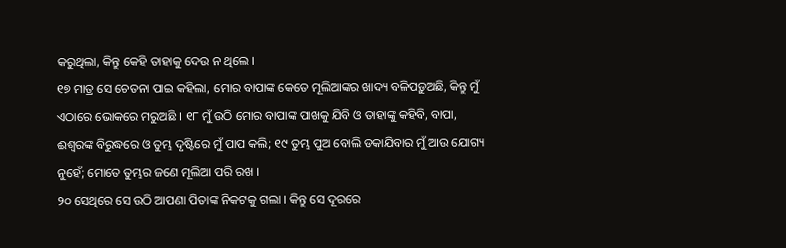କରୁଥିଲା, କିନ୍ତୁ କେହି ତାହାକୁ ଦେଉ ନ ଥିଲେ ।
୧୭ ମାତ୍ର ସେ ଚେତନା ପାଇ କହିଲା, ମୋର ବାପାଙ୍କ କେତେ ମୂଲିଆଙ୍କର ଖାଦ୍ୟ ବଳିପଡ଼ୁଅଛି, କିନ୍ତୁ ମୁଁ ଏଠାରେ ଭୋକରେ ମରୁଅଛି । ୧୮ ମୁଁ ଉଠି ମୋର ବାପାଙ୍କ ପାଖକୁ ଯିବି ଓ ତାହାଙ୍କୁ କହିବି, ବାପା, ଈଶ୍ୱରଙ୍କ ବିରୁଦ୍ଧରେ ଓ ତୁମ୍ଭ ଦୃଷ୍ଟିରେ ମୁଁ ପାପ କଲି; ୧୯ ତୁମ୍ଭ ପୁଅ ବୋଲି ଡକାଯିବାର ମୁଁ ଆଉ ଯୋଗ୍ୟ ନୁହେଁ; ମୋତେ ତୁମ୍ଭର ଜଣେ ମୂଲିଆ ପରି ରଖ ।
୨୦ ସେଥିରେ ସେ ଉଠି ଆପଣା ପିତାଙ୍କ ନିକଟକୁ ଗଲା । କିନ୍ତୁ ସେ ଦୂରରେ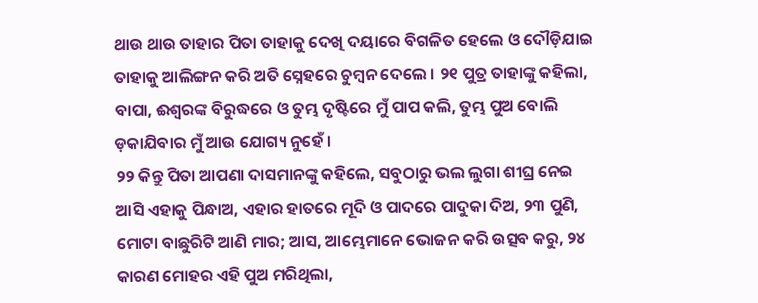ଥାଉ ଥାଉ ତାହାର ପିତା ତାହାକୁ ଦେଖି ଦୟାରେ ବିଗଳିତ ହେଲେ ଓ ଦୌଡ଼ିଯାଇ ତାହାକୁ ଆଲିଙ୍ଗନ କରି ଅତି ସ୍ନେହରେ ଚୁମ୍ବନ ଦେଲେ । ୨୧ ପୁତ୍ର ତାହାଙ୍କୁ କହିଲା, ବାପା, ଈଶ୍ୱରଙ୍କ ବିରୁଦ୍ଧରେ ଓ ତୁମ୍ଭ ଦୃଷ୍ଟିରେ ମୁଁ ପାପ କଲି, ତୁମ୍ଭ ପୁଅ ବୋଲି ଡ଼କାଯିବାର ମୁଁ ଆଉ ଯୋଗ୍ୟ ନୁହେଁ ।
୨୨ କିନ୍ତୁ ପିତା ଆପଣା ଦାସମାନଙ୍କୁ କହିଲେ, ସବୁଠାରୁ ଭଲ ଲୁଗା ଶୀଘ୍ର ନେଇ ଆସି ଏହାକୁ ପିନ୍ଧାଅ, ଏହାର ହାତରେ ମୂଦି ଓ ପାଦରେ ପାଦୁକା ଦିଅ, ୨୩ ପୁଣି, ମୋଟା ବାଛୁରିଟି ଆଣି ମାର; ଆସ, ଆମ୍ଭେମାନେ ଭୋଜନ କରି ଉତ୍ସବ କରୁ, ୨୪ କାରଣ ମୋହର ଏହି ପୁଅ ମରିଥିଲା,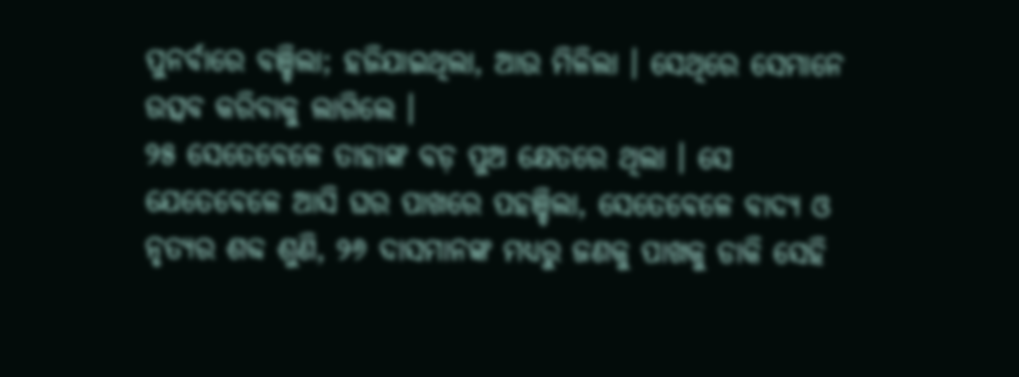ପୁନର୍ବାରେ ବଞ୍ଚିଲା; ହଜିଯାଇଥିଲା, ଆଉ ମିଳିଲା । ସେଥିରେ ସେମାନେ ଉତ୍ସବ କରିବାକୁ ଲାଗିଲେ ।
୨୫ ସେତେବେଳେ ତାହାଙ୍କ ବଡ଼ ପୁଅ କ୍ଷେତରେ ଥିଲା । ସେ ଯେତେବେଳେ ଆସି ଘର ପାଖରେ ପହଞ୍ଚିଲା, ସେତେବେଳେ ବାଦ୍ୟ ଓ ନୃତ୍ୟର ଶବ୍ଦ ଶୁଣି, ୨୬ ଦାସମାନଙ୍କ ମଧ୍ୟରୁ ଜଣକୁ ପାଖକୁ ଡାକି ସେହି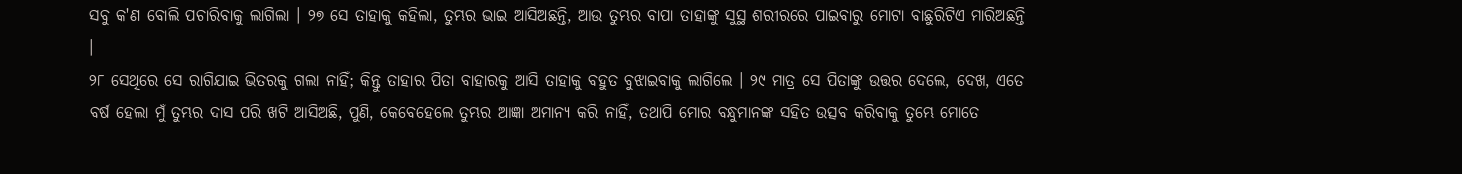ସବୁ କ'ଣ ବୋଲି ପଚାରିବାକୁ ଲାଗିଲା । ୨୭ ସେ ତାହାକୁ କହିଲା, ତୁମ୍ଭର ଭାଇ ଆସିଅଛନ୍ତି, ଆଉ ତୁମ୍ଭର ବାପା ତାହାଙ୍କୁ ସୁସ୍ଥ ଶରୀରରେ ପାଇବାରୁ ମୋଟା ବାଛୁରିଟିଏ ମାରିଅଛନ୍ତି ।
୨୮ ସେଥିରେ ସେ ରାଗିଯାଇ ଭିତରକୁ ଗଲା ନାହିଁ; କିନ୍ତୁ ତାହାର ପିତା ବାହାରକୁ ଆସି ତାହାକୁ ବହୁତ ବୁଝାଇବାକୁ ଲାଗିଲେ । ୨୯ ମାତ୍ର ସେ ପିତାଙ୍କୁ ଉତ୍ତର ଦେଲେ, ଦେଖ, ଏତେ ବର୍ଷ ହେଲା ମୁଁ ତୁମ୍ଭର ଦାସ ପରି ଖଟି ଆସିଅଛି, ପୁଣି, କେବେହେଲେ ତୁମ୍ଭର ଆଜ୍ଞା ଅମାନ୍ୟ କରି ନାହିଁ, ତଥାପି ମୋର ବନ୍ଧୁମାନଙ୍କ ସହିତ ଉତ୍ସବ କରିବାକୁ ତୁମ୍ଭେ ମୋତେ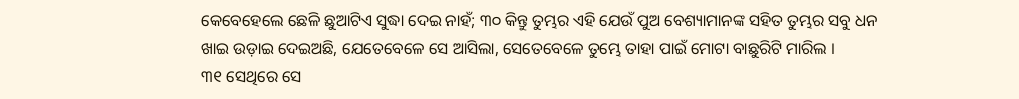କେବେହେଲେ ଛେଳି ଛୁଆଟିଏ ସୁଦ୍ଧା ଦେଇ ନାହଁ; ୩୦ କିନ୍ତୁ ତୁମ୍ଭର ଏହି ଯେଉଁ ପୁଅ ବେଶ୍ୟାମାନଙ୍କ ସହିତ ତୁମ୍ଭର ସବୁ ଧନ ଖାଇ ଉଡ଼ାଇ ଦେଇଅଛି, ଯେତେବେଳେ ସେ ଆସିଲା, ସେତେବେଳେ ତୁମ୍ଭେ ତାହା ପାଇଁ ମୋଟା ବାଛୁରିଟି ମାରିଲ ।
୩୧ ସେଥିରେ ସେ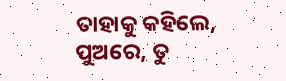ତାହାକୁ କହିଲେ, ପୁଅରେ, ତୁ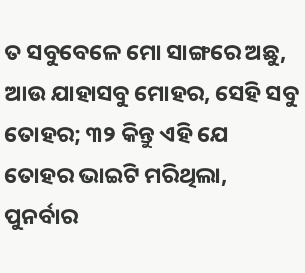ତ ସବୁବେଳେ ମୋ ସାଙ୍ଗରେ ଅଛୁ, ଆଉ ଯାହାସବୁ ମୋହର, ସେହି ସବୁ ତୋହର; ୩୨ କିନ୍ତୁ ଏହି ଯେ ତୋହର ଭାଇଟି ମରିଥିଲା, ପୁନର୍ବାର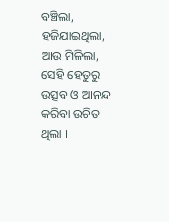ବଞ୍ଚିଲା, ହଜିଯାଇଥିଲା, ଆଉ ମିଳିଲା, ସେହି ହେତୁରୁ ଉତ୍ସବ ଓ ଆନନ୍ଦ କରିବା ଉଚିତ ଥିଲା ।